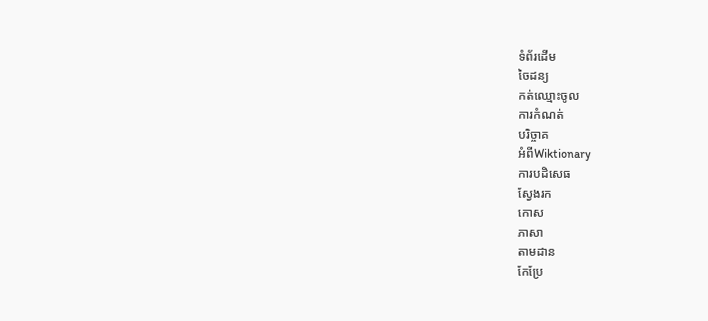ទំព័រដើម
ចៃដន្យ
កត់ឈ្មោះចូល
ការកំណត់
បរិច្ចាគ
អំពីWiktionary
ការបដិសេធ
ស្វែងរក
កោស
ភាសា
តាមដាន
កែប្រែ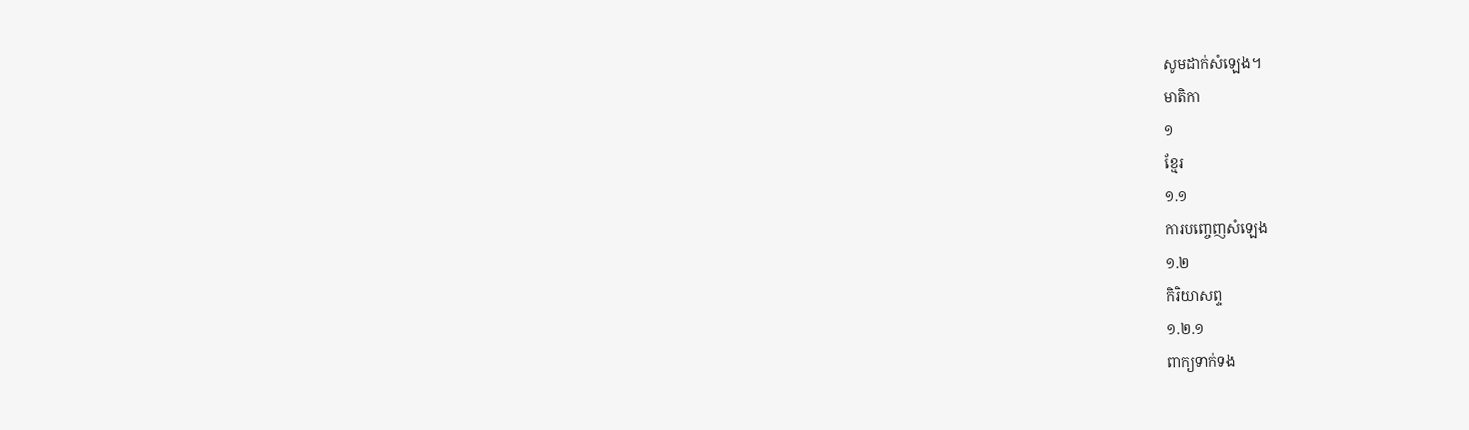សូមដាក់សំឡេង។
មាតិកា
១
ខ្មែរ
១.១
ការបញ្ចេញសំឡេង
១.២
កិរិយាសព្ទ
១.២.១
ពាក្យទាក់ទង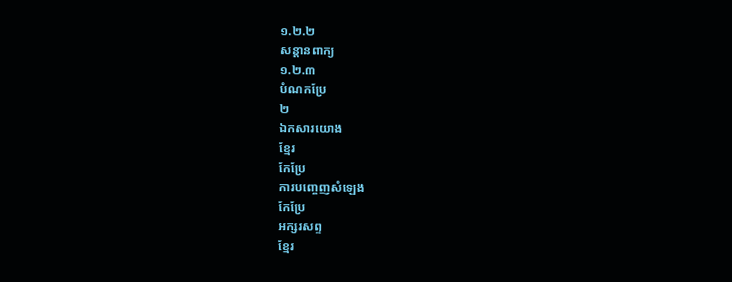១.២.២
សន្តានពាក្យ
១.២.៣
បំណកប្រែ
២
ឯកសារយោង
ខ្មែរ
កែប្រែ
ការបញ្ចេញសំឡេង
កែប្រែ
អក្សរសព្ទ
ខ្មែរ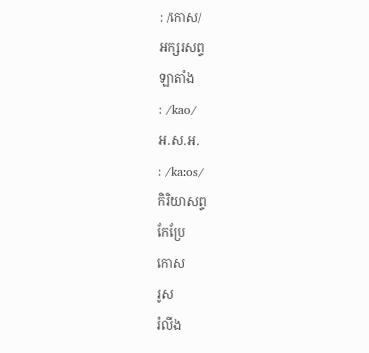: /កោស/
អក្សរសព្ទ
ឡាតាំង
: /kao/
អ.ស.អ.
: /kaːos/
កិរិយាសព្ទ
កែប្រែ
កោស
រូស
រំលីង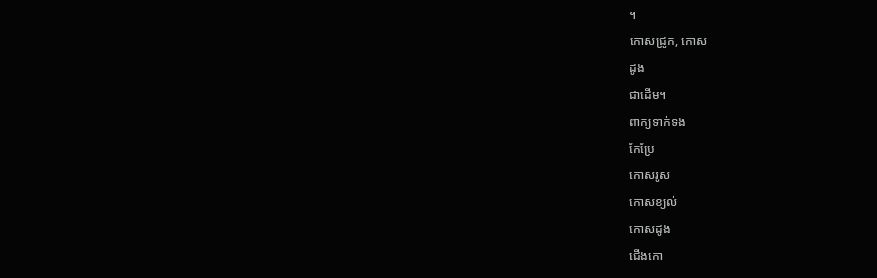។
កោសជ្រូក, កោស
ដូង
ជាដើម។
ពាក្យទាក់ទង
កែប្រែ
កោសរូស
កោសខ្យល់
កោសដូង
ជើងកោ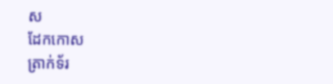ស
ដែកកោស
ត្រាក់ទ័រ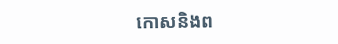កោសនិងព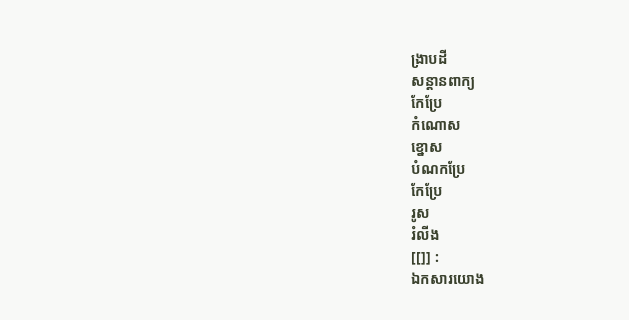ង្រាបដី
សន្តានពាក្យ
កែប្រែ
កំណោស
ខ្នោស
បំណកប្រែ
កែប្រែ
រូស
រំលីង
[[]] :
ឯកសារយោង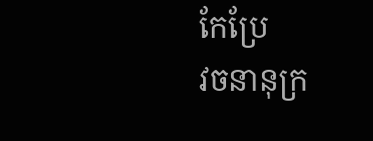កែប្រែ
វចនានុក្រ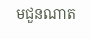មជួនណាត